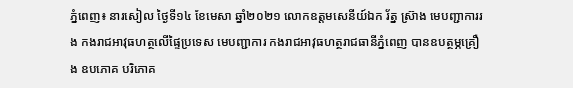ភ្នំពេញ៖ នារសៀល ថ្ងៃទី១៤ ខែមេសា ឆ្នាំ២០២១ លោកឧត្តមសេនីយ៍ឯក រ័ត្ន ស្រ៊ាង មេបញ្ជាការរង កងរាជអាវុធហត្ថលើផ្ទៃប្រទេស មេបញ្ជាការ កងរាជអាវុធហត្ថរាជធានីភ្នំពេញ បានឧបត្ថម្ភគ្រឿង ឧបភោគ បរិភោគ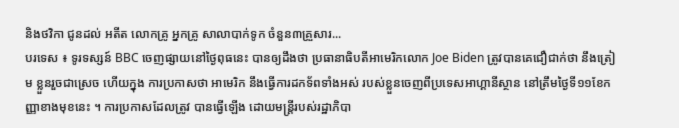និងថវិកា ជូនដល់ អតីត លោកគ្រូ អ្នកគ្រូ សាលាបាក់ទូក ចំនួន៣គ្រួសារ...
បរទេស ៖ ទូរទស្សន៍ BBC ចេញផ្សាយនៅថ្ងៃពុធនេះ បានឲ្យដឹងថា ប្រធានាធិបតីអាមេរិកលោក Joe Biden ត្រូវបានគេជឿជាក់ថា នឹងត្រៀម ខ្លួនរួចជាស្រេច ហើយក្នុង ការប្រកាសថា អាមេរិក នឹងធ្វើការដកទ័ពទាំងអស់ របស់ខ្លួនចេញពីប្រទេសអាហ្គានីស្ថាន នៅត្រឹមថ្ងៃទី១១ខែកញ្ញាខាងមុខនេះ ។ ការប្រកាសដែលត្រូវ បានធ្វើឡើង ដោយមន្ត្រីរបស់រដ្ឋាភិបា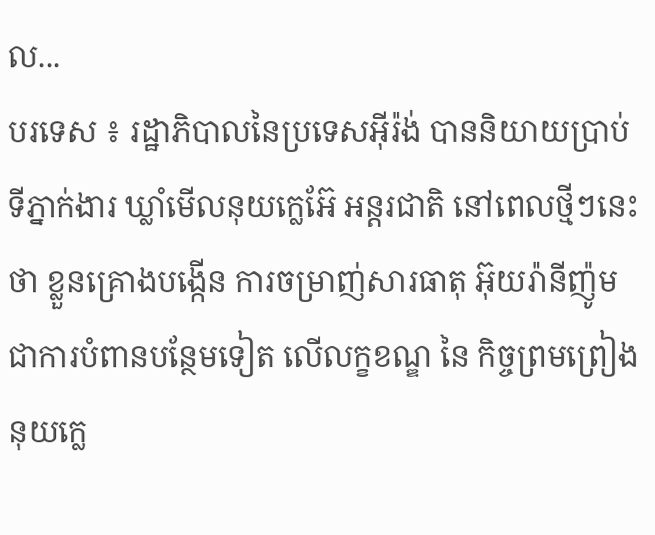ល...
បរទេស ៖ រដ្ឋាភិបាលនៃប្រទេសអ៊ីរ៉ង់ បាននិយាយប្រាប់ទីភ្នាក់ងារ ឃ្លាំមើលនុយក្លេអ៊ែ អន្តរជាតិ នៅពេលថ្មីៗនេះថា ខ្លួនគ្រោងបង្កើន ការចម្រាញ់សារធាតុ អ៊ុយរ៉ានីញ៉ូម ជាការបំពានបន្ថែមទៀត លើលក្ខខណ្ឌ នៃ កិច្ចព្រមព្រៀង នុយក្លេ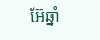អ៊ែឆ្នាំ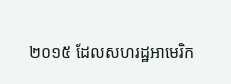២០១៥ ដែលសហរដ្ឋអាមេរិក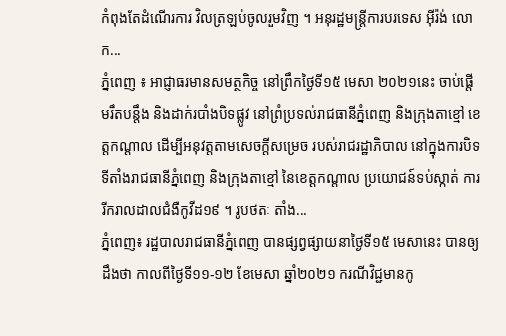កំពុងតែដំណើរការ វិលត្រឡប់ចូលរួមវិញ ។ អនុរដ្ឋមន្ត្រីការបរទេស អ៊ីរ៉ង់ លោក...
ភ្នំពេញ ៖ អាជ្ញាធរមានសមត្ថកិច្ច នៅព្រឹកថ្ងៃទី១៥ មេសា ២០២១នេះ ចាប់ផ្ដើមរឹតបន្តឹង និងដាក់របាំងបិទផ្លូវ នៅព្រំប្រទល់រាជធានីភ្នំពេញ និងក្រុងតាខ្មៅ ខេត្តកណ្តាល ដើម្បីអនុវត្តតាមសេចក្តីសម្រេច របស់រាជរដ្ឋាភិបាល នៅក្នុងការបិទ ទីតាំងរាជធានីភ្នំពេញ និងក្រុងតាខ្មៅ នៃខេត្តកណ្ដាល ប្រយោជន៍ទប់ស្កាត់ ការរីករាលដាលជំងឺកូវីដ១៩ ។ រូបថតៈ តាំង...
ភ្នំពេញ៖ រដ្ឋបាលរាជធានីភ្នំពេញ បានផ្សព្វផ្សាយនាថ្ងៃទី១៥ មេសានេះ បានឲ្យដឹងថា កាលពីថ្ងៃទី១១-១២ ខែមេសា ឆ្នាំ២០២១ ករណីវិជ្ជមានកូ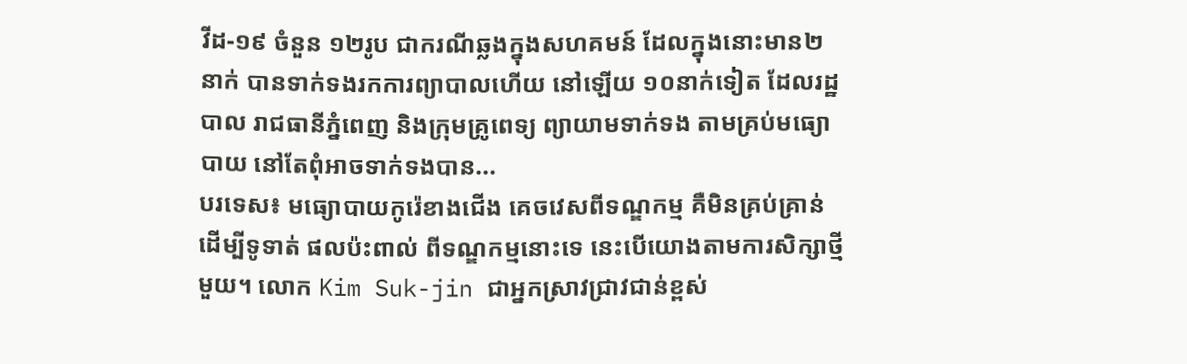វីដ-១៩ ចំនួន ១២រូប ជាករណីឆ្លងក្នុងសហគមន៍ ដែលក្នុងនោះមាន២នាក់ បានទាក់ទងរកការព្យាបាលហើយ នៅឡើយ ១០នាក់ទៀត ដែលរដ្ឋបាល រាជធានីភ្នំពេញ និងក្រុមគ្រូពេទ្យ ព្យាយាមទាក់ទង តាមគ្រប់មធ្យោបាយ នៅតែពុំអាចទាក់ទងបាន...
បរទេស៖ មធ្យោបាយកូរ៉េខាងជើង គេចវេសពីទណ្ឌកម្ម គឺមិនគ្រប់គ្រាន់ដើម្បីទូទាត់ ផលប៉ះពាល់ ពីទណ្ឌកម្មនោះទេ នេះបើយោងតាមការសិក្សាថ្មីមួយ។ លោក Kim Suk-jin ជាអ្នកស្រាវជ្រាវជាន់ខ្ពស់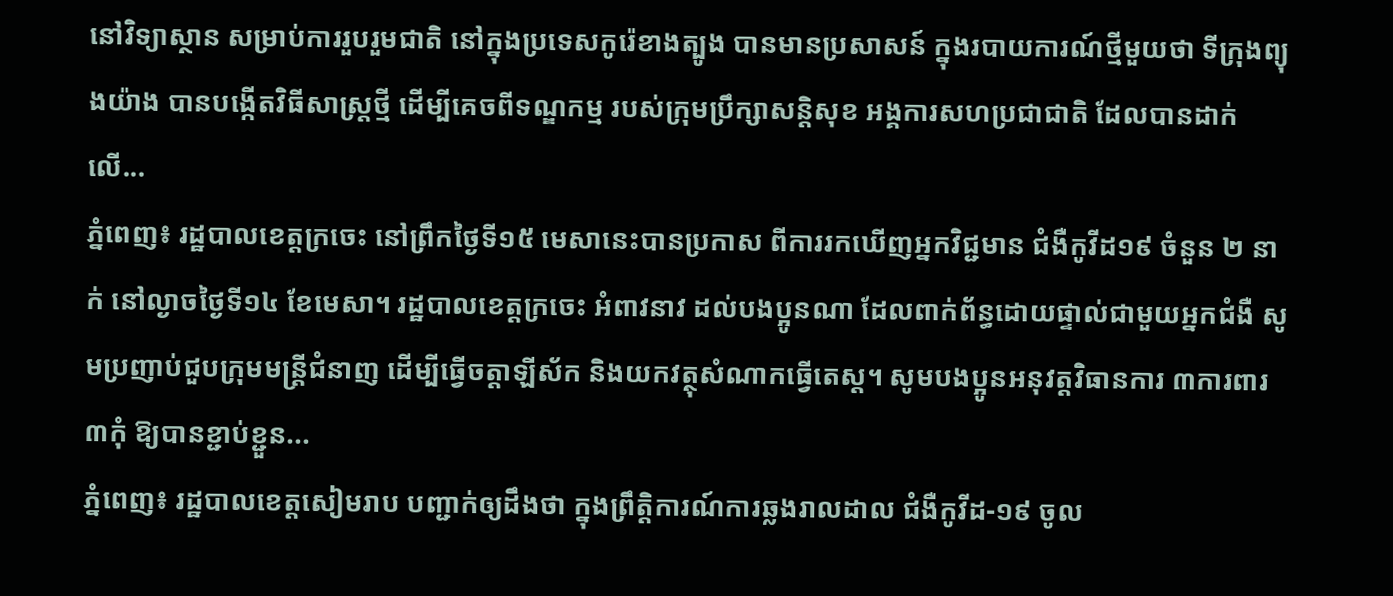នៅវិទ្យាស្ថាន សម្រាប់ការរួបរួមជាតិ នៅក្នុងប្រទេសកូរ៉េខាងត្បូង បានមានប្រសាសន៍ ក្នុងរបាយការណ៍ថ្មីមួយថា ទីក្រុងព្យុងយ៉ាង បានបង្កើតវិធីសាស្ត្រថ្មី ដើម្បីគេចពីទណ្ឌកម្ម របស់ក្រុមប្រឹក្សាសន្តិសុខ អង្គការសហប្រជាជាតិ ដែលបានដាក់លើ...
ភ្នំពេញ៖ រដ្ឋបាលខេត្តក្រចេះ នៅព្រឹកថ្ងៃទី១៥ មេសានេះបានប្រកាស ពីការរកឃើញអ្នកវិជ្ជមាន ជំងឺកូវីដ១៩ ចំនួន ២ នាក់ នៅល្ងាចថ្ងៃទី១៤ ខែមេសា។ រដ្ឋបាលខេត្តក្រចេះ អំពាវនាវ ដល់បងប្អូនណា ដែលពាក់ព័ន្ធដោយផ្ទាល់ជាមួយអ្នកជំងឺ សូមប្រញាប់ជួបក្រុមមន្ត្រីជំនាញ ដើម្បីធ្វើចត្តាឡីស័ក និងយកវត្ថុសំណាកធ្វើតេស្ត។ សូមបងប្អូនអនុវត្តវិធានការ ៣ការពារ ៣កុំ ឱ្យបានខ្ជាប់ខ្ជួន...
ភ្នំពេញ៖ រដ្ឋបាលខេត្តសៀមរាប បញ្ជាក់ឲ្យដឹងថា ក្នុងព្រឹត្តិការណ៍ការឆ្លងរាលដាល ជំងឺកូវីដ-១៩ ចូល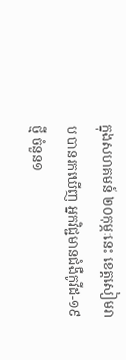ក្នុងសហគមន៍ ២០កុម្ភៈនេះ ខេត្តសៀមរាប បានរកឃើញ អ្នកវិជ្ជមានជំងឺកូវីដ-១៩ ថ្មី ចំនួន១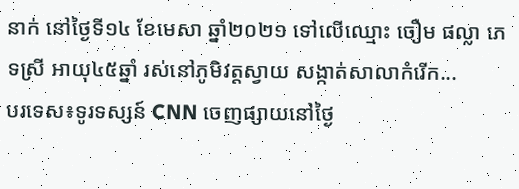នាក់ នៅថ្ងៃទី១៤ ខែមេសា ឆ្នាំ២០២១ ទៅលើឈ្មោះ ចឿម ផល្លា ភេទស្រី អាយុ៤៥ឆ្នាំ រស់នៅភូមិវត្តស្វាយ សង្កាត់សាលាកំរើក...
បរទេស៖ទូរទស្សន៍ CNN ចេញផ្សាយនៅថ្ងៃ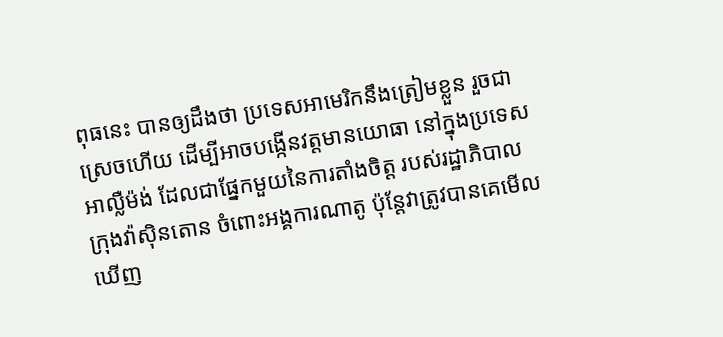ពុធនេះ បានឲ្យដឹងថា ប្រទេសអាមេរិកនឹងត្រៀមខ្លួន រួចជាស្រេចហើយ ដើម្បីអាចបង្កើនវត្តមានយោធា នៅក្នុងប្រទេសអាល្លឺម៉ង់ ដែលជាផ្នែកមួយនៃការតាំងចិត្ត របស់រដ្ឋាភិបាល ក្រុងវ៉ាស៊ិនតោន ចំពោះអង្គការណាតូ ប៉ុន្តែវាត្រូវបានគេមើលឃើញ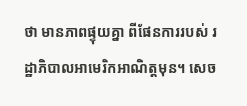ថា មានភាពផ្ទុយគ្នា ពីផែនការរបស់ រដ្ឋាភិបាលអាមេរិកអាណិត្តមុន។ សេច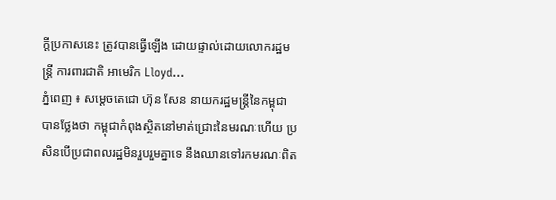ក្តីប្រកាសនេះ ត្រូវបានធ្វើឡើង ដោយផ្ទាល់ដោយលោករដ្ឋមន្ត្រី ការពារជាតិ អាមេរិក Lloyd...
ភ្នំពេញ ៖ សម្ដេចតេជោ ហ៊ុន សែន នាយករដ្ឋមន្ដ្រីនៃកម្ពុជា បានថ្លែងថា កម្ពុជាកំពុងស្ថិតនៅមាត់ជ្រោះនៃមរណៈហើយ ប្រសិនបើប្រជាពលរដ្ឋមិនរួបរួមគ្នាទេ នឹងឈានទៅរកមរណៈពិត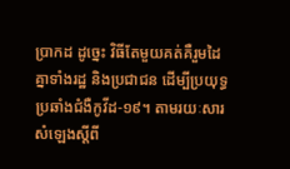ប្រាកដ ដូច្នេះ វិធីតែមួយគត់គឺរួមដៃគ្នាទាំងរដ្ឋ និងប្រជាជន ដើម្បីប្រយុទ្ធប្រឆាំងជំងឺកូវីដ-១៩។ តាមរយៈសារសំឡេងស្តីពី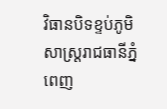វិធានបិទខ្ទប់ភូមិសាស្ដ្ររាជធានីភ្នំពេញ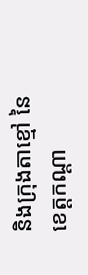និងក្រុងតាខ្មៅ នៃខេត្តកណ្ដា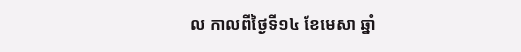ល កាលពីថ្ងៃទី១៤ ខែមេសា ឆ្នាំ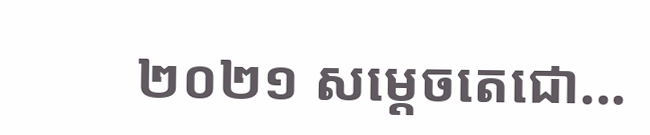២០២១ សម្ដេចតេជោ...